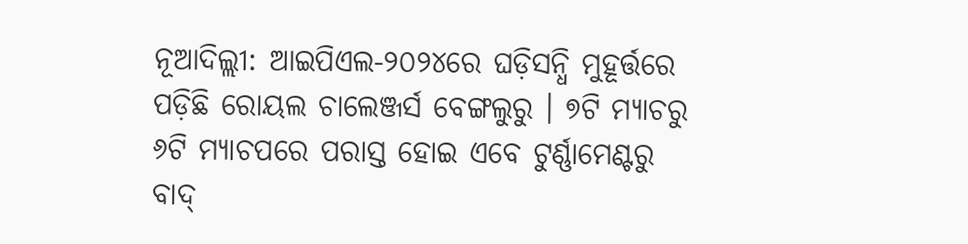ନୂଆଦିଲ୍ଲୀ: ଆଇପିଏଲ-୨୦୨୪ରେ ଘଡ଼ିସନ୍ଧି ମୁହୂର୍ତ୍ତରେ ପଡ଼ିଛି ରୋୟଲ ଚାଲେଞ୍ଜର୍ସ ବେଙ୍ଗଲୁରୁ । ୭ଟି ମ୍ୟାଚରୁ ୬ଟି ମ୍ୟାଚପରେ ପରାସ୍ତ ହୋଇ ଏବେ ଟୁର୍ଣ୍ଣାମେଣ୍ଟରୁ ବାଦ୍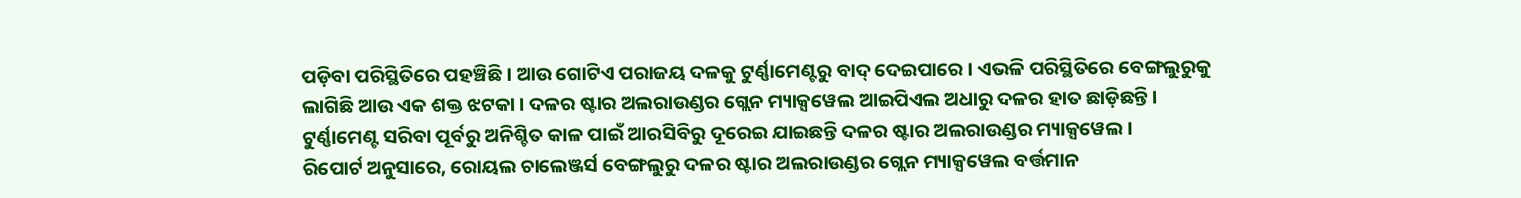ପଡ଼ିବା ପରିସ୍ଥିତିରେ ପହଞ୍ଚିଛି । ଆଉ ଗୋଟିଏ ପରାଜୟ ଦଳକୁ ଟୁର୍ଣ୍ଣାମେଣ୍ଟରୁ ବାଦ୍ ଦେଇପାରେ । ଏଭଳି ପରିସ୍ଥିତିରେ ବେଙ୍ଗଲୁରୁକୁ ଲାଗିଛି ଆଉ ଏକ ଶକ୍ତ ଝଟକା । ଦଳର ଷ୍ଟାର ଅଲରାଉଣ୍ଡର ଗ୍ଲେନ ମ୍ୟାକ୍ସୱେଲ ଆଇପିଏଲ ଅଧାରୁ ଦଳର ହାତ ଛାଡ଼ିଛନ୍ତି । ଟୁର୍ଣ୍ଣାମେଣ୍ଟ ସରିବା ପୂର୍ବରୁ ଅନିଶ୍ଚିତ କାଳ ପାଇଁ ଆରସିବିରୁ ଦୂରେଇ ଯାଇଛନ୍ତି ଦଳର ଷ୍ଟାର ଅଲରାଉଣ୍ଡର ମ୍ୟାକ୍ସୱେଲ ।
ରିପୋର୍ଟ ଅନୁସାରେ, ରୋୟଲ ଚାଲେଞ୍ଜର୍ସ ବେଙ୍ଗଲୁରୁ ଦଳର ଷ୍ଟାର ଅଲରାଉଣ୍ଡର ଗ୍ଲେନ ମ୍ୟାକ୍ସୱେଲ ବର୍ତ୍ତମାନ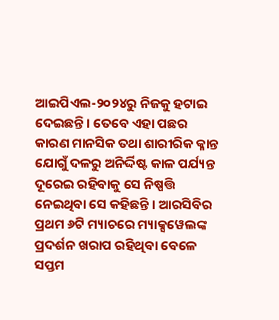ଆଇପିଏଲ-୨୦୨୪ରୁ ନିଜକୁ ହଟାଇ ଦେଇଛନ୍ତି । ତେବେ ଏହା ପଛର କାରଣ ମାନସିକ ତଥା ଶାରୀରିକ କ୍ଳାନ୍ତ ଯୋଗୁଁ ଦଳରୁ ଅନିର୍ଦ୍ଦିଷ୍ଟ କାଳ ପର୍ଯ୍ୟନ୍ତ ଦୂରେଇ ରହିବାକୁ ସେ ନିଷ୍ପତ୍ତି ନେଇଥିବା ସେ କହିଛନ୍ତି । ଆରସିବିର ପ୍ରଥମ ୬ଟି ମ୍ୟାଚରେ ମ୍ୟାକ୍ସୱେଲଙ୍କ ପ୍ରଦର୍ଶନ ଖରାପ ରହିଥିବା ବେଳେ ସପ୍ତମ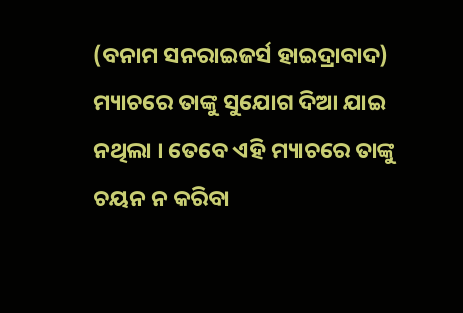(ବନାମ ସନରାଇଜର୍ସ ହାଇଦ୍ରାବାଦ) ମ୍ୟାଚରେ ତାଙ୍କୁ ସୁଯୋଗ ଦିଆ ଯାଇ ନଥିଲା । ତେବେ ଏହି ମ୍ୟାଚରେ ତାଙ୍କୁ ଚୟନ ନ କରିବା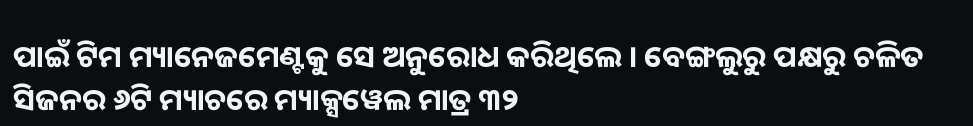ପାଇଁ ଟିମ ମ୍ୟାନେଜମେଣ୍ଟକୁ ସେ ଅନୁରୋଧ କରିଥିଲେ । ବେଙ୍ଗଲୁରୁ ପକ୍ଷରୁ ଚଳିତ ସିଜନର ୬ଟି ମ୍ୟାଚରେ ମ୍ୟାକ୍ସୱେଲ ମାତ୍ର ୩୨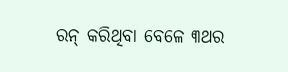ରନ୍ କରିଥିବା ବେଳେ ୩ଥର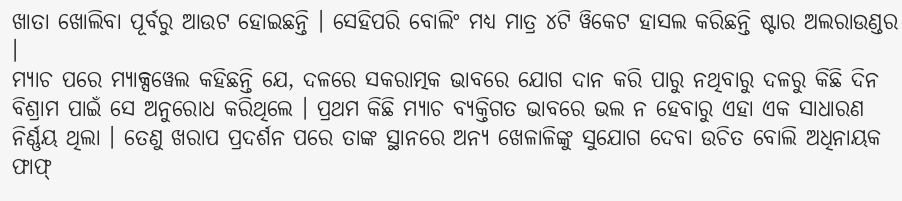ଖାତା ଖୋଲିବା ପୂର୍ବରୁ ଆଉଟ ହୋଇଛନ୍ତି । ସେହିପରି ବୋଲିଂ ମଧ୍ୟ ମାତ୍ର ୪ଟି ୱିକେଟ ହାସଲ କରିଛନ୍ତି ଷ୍ଟାର ଅଲରାଉଣ୍ଡର ।
ମ୍ୟାଚ ପରେ ମ୍ୟାକ୍ସୱେଲ କହିଛନ୍ତି ଯେ, ଦଳରେ ସକରାତ୍ମକ ଭାବରେ ଯୋଗ ଦାନ କରି ପାରୁ ନଥିବାରୁ ଦଳରୁ କିଛି ଦିନ ବିଶ୍ରାମ ପାଇଁ ସେ ଅନୁରୋଧ କରିଥିଲେ । ପ୍ରଥମ କିଛି ମ୍ୟାଚ ବ୍ୟକ୍ତିଗତ ଭାବରେ ଭଲ ନ ହେବାରୁ ଏହା ଏକ ସାଧାରଣ ନିର୍ଣ୍ଣୟ ଥିଲା । ତେଣୁ ଖରାପ ପ୍ରଦର୍ଶନ ପରେ ତାଙ୍କ ସ୍ଥାନରେ ଅନ୍ୟ ଖେଳାଳିଙ୍କୁ ସୁଯୋଗ ଦେବା ଉଚିତ ବୋଲି ଅଧିନାୟକ ଫାଫ୍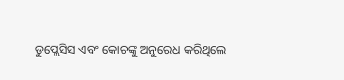ଡୁପ୍ଲେସିସ ଏବଂ କୋଚଙ୍କୁ ଅନୁରେଧ କରିଥିଲେ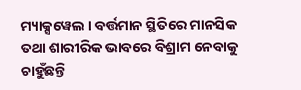ମ୍ୟାକ୍ସୱେଲ । ବର୍ତ୍ତମାନ ସ୍ଥିତିରେ ମାନସିକ ତଥା ଶାରୀରିକ ଭାବରେ ବିଶ୍ରାମ ନେବାକୁ ଚାହୁଁଛନ୍ତି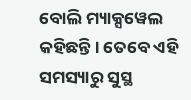ବୋଲି ମ୍ୟାକ୍ସୱେଲ କହିଛନ୍ତି । ତେବେ ଏହି ସମସ୍ୟାରୁ ସୁସ୍ଥ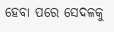ହେବା ପରେ ସେଦଳକୁ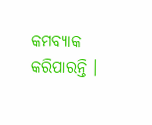କମବ୍ୟାକ କରିପାରନ୍ତି ।